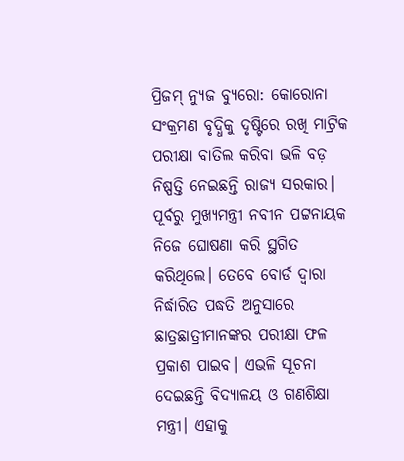ପ୍ରିଜମ୍ ନ୍ୟୁଜ ବ୍ୟୁରୋ: କୋରୋନା ସଂକ୍ରମଣ ବୃଦ୍ଧିକୁ ଦୃଷ୍ଟିରେ ରଖି ମାଟ୍ରିକ ପରୀକ୍ଷା ବାତିଲ କରିବା ଭଳି ବଡ଼ ନିଷ୍ପତ୍ତି ନେଇଛନ୍ତି ରାଜ୍ୟ ସରକାର। ପୂର୍ବରୁ ମୁଖ୍ୟମନ୍ତ୍ରୀ ନବୀନ ପଟ୍ଟନାୟକ ନିଜେ ଘୋଷଣା କରି ସ୍ଥଗିତ କରିଥିଲେ। ତେବେ ବୋର୍ଡ ଦ୍ୱାରା ନିର୍ଦ୍ଧାରିତ ପଦ୍ଧତି ଅନୁସାରେ ଛାତ୍ରଛାତ୍ରୀମାନଙ୍କର ପରୀକ୍ଷା ଫଳ ପ୍ରକାଶ ପାଇବ। ଏଭଳି ସୂଚନା ଦେଇଛନ୍ତି ବିଦ୍ୟାଳୟ ଓ ଗଣଶିକ୍ଷା ମନ୍ତ୍ରୀ। ଏହାକୁ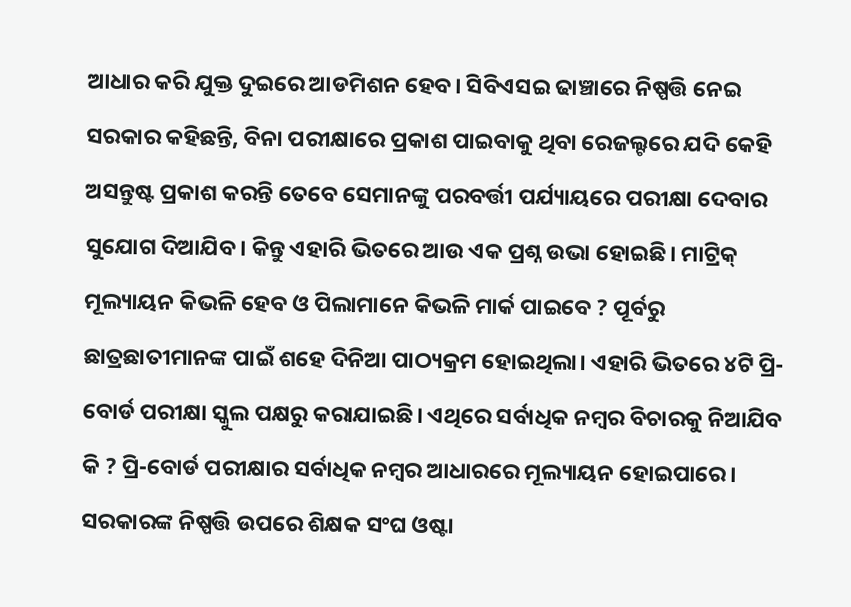ଆଧାର କରି ଯୁକ୍ତ ଦୁଇରେ ଆଡମିଶନ ହେବ। ସିବିଏସଇ ଢାଞ୍ଚାରେ ନିଷ୍ପତ୍ତି ନେଇ ସରକାର କହିଛନ୍ତି, ବିନା ପରୀକ୍ଷାରେ ପ୍ରକାଶ ପାଇବାକୁ ଥିବା ରେଜଲ୍ଟରେ ଯଦି କେହି ଅସନ୍ତୁଷ୍ଟ ପ୍ରକାଶ କରନ୍ତି ତେବେ ସେମାନଙ୍କୁ ପରବର୍ତ୍ତୀ ପର୍ଯ୍ୟାୟରେ ପରୀକ୍ଷା ଦେବାର ସୁଯୋଗ ଦିଆଯିବ। କିନ୍ତୁ ଏହାରି ଭିତରେ ଆଉ ଏକ ପ୍ରଶ୍ନ ଉଭା ହୋଇଛି। ମାଟ୍ରିକ୍ ମୂଲ୍ୟାୟନ କିଭଳି ହେବ ଓ ପିଲାମାନେ କିଭଳି ମାର୍କ ପାଇବେ ? ପୂର୍ବରୁ ଛାତ୍ରଛାତୀମାନଙ୍କ ପାଇଁ ଶହେ ଦିନିଆ ପାଠ୍ୟକ୍ରମ ହୋଇଥିଲା। ଏହାରି ଭିତରେ ୪ଟି ପ୍ରି-ବୋର୍ଡ ପରୀକ୍ଷା ସ୍କୁଲ ପକ୍ଷରୁ କରାଯାଇଛି। ଏଥିରେ ସର୍ବାଧିକ ନମ୍ବର ବିଚାରକୁ ନିଆଯିବ କି ? ପ୍ରି-ବୋର୍ଡ ପରୀକ୍ଷାର ସର୍ବାଧିକ ନମ୍ବର ଆଧାରରେ ମୂଲ୍ୟାୟନ ହୋଇପାରେ। ସରକାରଙ୍କ ନିଷ୍ପତ୍ତି ଉପରେ ଶିକ୍ଷକ ସଂଘ ଓଷ୍ଟା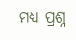ମଧ୍ୟ ପ୍ରଶ୍ନ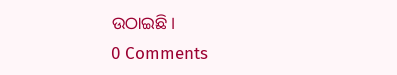ଉଠାଇଛି।
0 Comments